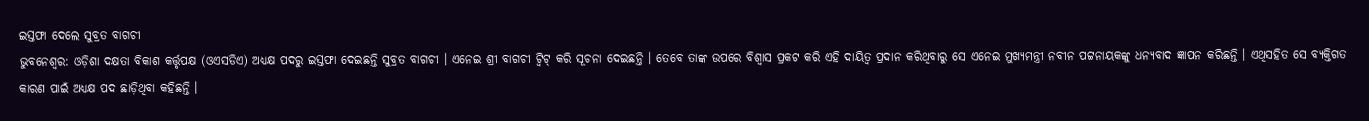ଇସ୍ତଫା ଦେଲେ ସୁବ୍ରତ ବାଗଚୀ
ଭୁବନେଶ୍ଵର: ଓଡ଼ିଶା ଦକ୍ଷତା ବିକାଶ କର୍ତ୍ତୃପକ୍ଷ (ଓଏସଡିଏ) ଅଧ୍ୟକ୍ଷ ପଦରୁ ଇସ୍ତଫା ଦେଇଛନ୍ତି ସୁବ୍ରତ ବାଗଚୀ । ଏନେଇ ଶ୍ରୀ ବାଗଚୀ ଟ୍ୱିଟ୍ କରି ସୂଚନା ଦେଇଛନ୍ତି । ତେବେ ତାଙ୍କ ଉପରେ ବିଶ୍ୱାସ ପ୍ରକଟ କରି ଏହି ଦାୟିତ୍ୱ ପ୍ରଦାନ କରିଥିବାରୁ ସେ ଏନେଇ ମୁଖ୍ୟମନ୍ତ୍ରୀ ନବୀନ ପଟ୍ଟନାୟକଙ୍କୁ ଧନ୍ୟବାଦ ଜ୍ଞାପନ କରିଛନ୍ତି । ଏଥିସହିତ ସେ ବ୍ୟକ୍ତିଗତ କାରଣ ପାଇଁ ଅଧ୍ୟକ୍ଷ ପଦ ଛାଡ଼ିଥିବା କହିଛନ୍ତି ।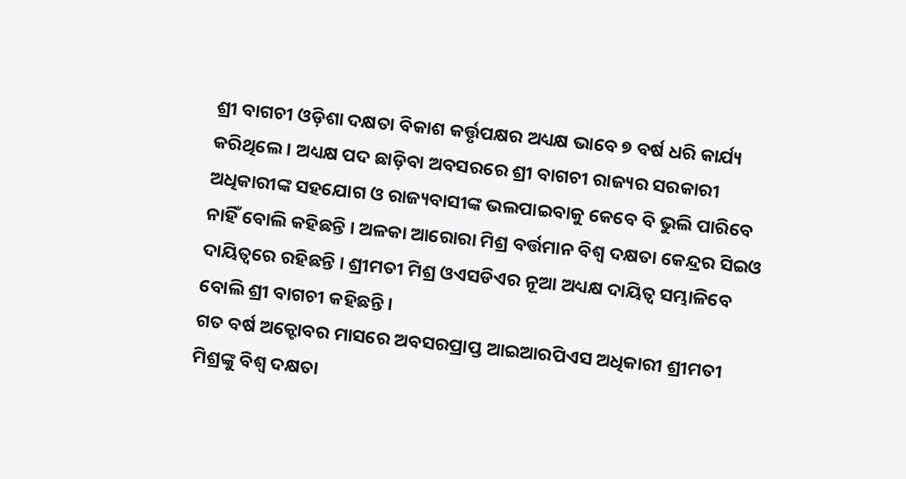ଶ୍ରୀ ବାଗଚୀ ଓଡ଼ିଶା ଦକ୍ଷତା ବିକାଶ କର୍ତ୍ତୃପକ୍ଷର ଅଧ୍ୟକ୍ଷ ଭାବେ ୭ ବର୍ଷ ଧରି କାର୍ଯ୍ୟ କରିଥିଲେ । ଅଧ୍ୟକ୍ଷ ପଦ ଛାଡ଼ିବା ଅବସରରେ ଶ୍ରୀ ବାଗଚୀ ରାଜ୍ୟର ସରକାରୀ ଅଧିକାରୀଙ୍କ ସହଯୋଗ ଓ ରାଜ୍ୟବାସୀଙ୍କ ଭଲପାଇବାକୁ କେବେ ବି ଭୁଲି ପାରିବେ ନାହିଁ ବୋଲି କହିଛନ୍ତି । ଅଳକା ଆରୋରା ମିଶ୍ର ବର୍ତ୍ତମାନ ବିଶ୍ୱ ଦକ୍ଷତା କେନ୍ଦ୍ରର ସିଇଓ ଦାୟିତ୍ୱରେ ରହିଛନ୍ତି । ଶ୍ରୀମତୀ ମିଶ୍ର ଓଏସଡିଏର ନୂଆ ଅଧ୍ୟକ୍ଷ ଦାୟିତ୍ୱ ସମ୍ଭାଳିବେ ବୋଲି ଶ୍ରୀ ବାଗଚୀ କହିଛନ୍ତି ।
ଗତ ବର୍ଷ ଅକ୍ଟୋବର ମାସରେ ଅବସରପ୍ରାପ୍ତ ଆଇଆରପିଏସ ଅଧିକାରୀ ଶ୍ରୀମତୀ ମିଶ୍ରଙ୍କୁ ବିଶ୍ୱ ଦକ୍ଷତା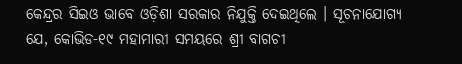କେନ୍ଦ୍ରର ସିଇଓ ଭାବେ ଓଡ଼ିଶା ସରକାର ନିଯୁକ୍ତି ଦେଇଥିଲେ । ସୂଚନାଯୋଗ୍ୟ ଯେ, କୋଭିଡ-୧୯ ମହାମାରୀ ସମୟରେ ଶ୍ରୀ ବାଗଚୀ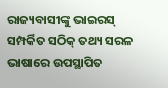ରାଜ୍ୟବାସୀଙ୍କୁ ଭାଇରସ୍ ସମ୍ପର୍କିତ ସଠିକ୍ ତଥ୍ୟ ସରଳ ଭାଷାରେ ଉପସ୍ଥାପିତ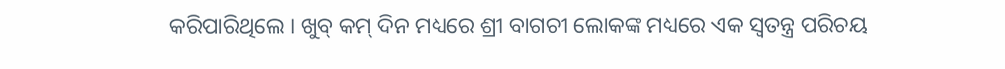କରିପାରିଥିଲେ । ଖୁବ୍ କମ୍ ଦିନ ମଧ୍ୟରେ ଶ୍ରୀ ବାଗଚୀ ଲୋକଙ୍କ ମଧ୍ୟରେ ଏକ ସ୍ୱତନ୍ତ୍ର ପରିଚୟ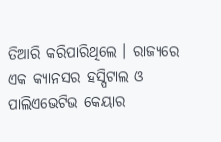ତିଆରି କରିପାରିଥିଲେ । ରାଜ୍ୟରେ ଏକ କ୍ୟାନସର ହସ୍ପିଟାଲ ଓ ପାଲିଏଭେଟିଭ କେୟାର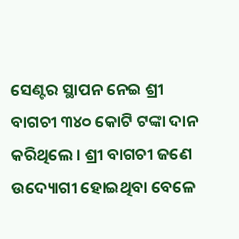ସେଣ୍ଟର ସ୍ଥାପନ ନେଇ ଶ୍ରୀ ବାଗଚୀ ୩୪୦ କୋଟି ଟଙ୍କା ଦାନ କରିଥିଲେ । ଶ୍ରୀ ବାଗଚୀ ଜଣେ ଉଦ୍ୟୋଗୀ ହୋଇଥିବା ବେଳେ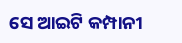ସେ ଆଇଟି କମ୍ପାନୀ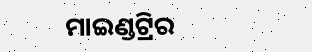ମାଇଣ୍ଡଟ୍ରିର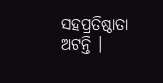ସହପ୍ରତିଷ୍ଠାତା ଅଟନ୍ତି ।